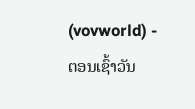(vovworld) - ຕອນເຊົ້າວັນ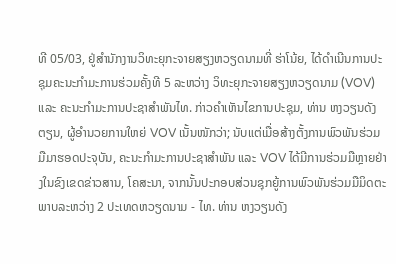ທີ 05/03, ຢູ່ສຳນັກງານວິທະຍຸກະຈາຍສຽງຫວຽດນາມທີ່ ຮ່າໂນ້ຍ, ໄດ້ດຳເນີນການປະຊຸມຄະນະກຳມະການຮ່ວມຄັ້ງທີ 5 ລະຫວ່າງ ວິທະຍຸກະຈາຍສຽງຫວຽດນາມ (VOV) ແລະ ຄະນະກຳມະການປະຊາສຳພັນໄທ. ກ່າວຄຳເຫັນໄຂການປະຊຸມ, ທ່ານ ຫງວຽນດັງຕຽນ, ຜູ້ອຳນວຍການໃຫຍ່ VOV ເນັ້ນໜັກວ່າ; ນັບແຕ່ເມື່ອສ້າງຕັ້ງການພົວພັນຮ່ວມມືມາຮອດປະຈຸບັນ, ຄະນະກຳມະການປະຊາສຳພັນ ແລະ VOV ໄດ້ມີການຮ່ວມມືຫຼາຍຢ່າງໃນຂົງເຂດຂ່າວສານ, ໂຄສະນາ, ຈາກນັ້ນປະກອບສ່ວນຊຸກຍູ້ການພົວພັນຮ່ວມມືມິດຕະພາບລະຫວ່າງ 2 ປະເທດຫວຽດນາມ - ໄທ. ທ່ານ ຫງວຽນດັງ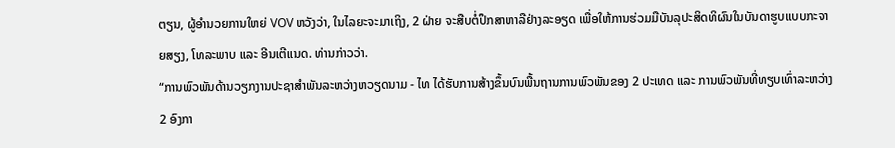ຕຽນ, ຜູ້ອຳນວຍການໃຫຍ່ VOV ຫວັງວ່າ, ໃນໄລຍະຈະມາເຖິງ, 2 ຝ່າຍ ຈະສືບຕໍ່ປຶກສາຫາລືຢ່າງລະອຽດ ເພື່ອໃຫ້ການຮ່ວມມືບັນລຸປະສິດທິຜົນໃນບັນດາຮູບແບບກະຈາຍສຽງ, ໂທລະພາບ ແລະ ອີນເຕີແນດ. ທ່ານກ່າວວ່າ.
“ການພົວພັນດ້ານວຽກງານປະຊາສຳພັນລະຫວ່າງຫວຽດນາມ - ໄທ ໄດ້ຮັບການສ້າງຂຶ້ນບົນພື້ນຖານການພົວພັນຂອງ 2 ປະເທດ ແລະ ການພົວພັນທີ່ທຽບເທົ່າລະຫວ່າງ 2 ອົງກາ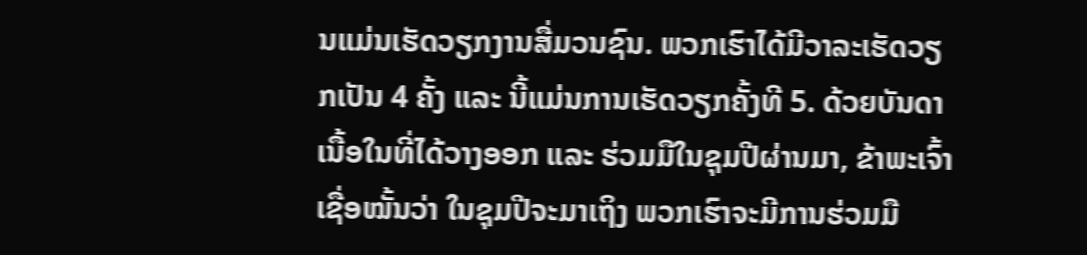ນແມ່ນເຮັດວຽກງານສື່ມວນຊົນ. ພວກເຮົາໄດ້ມີວາລະເຮັດວຽກເປັນ 4 ຄັ້ງ ແລະ ນີ້ແມ່ນການເຮັດວຽກຄັ້ງທີ 5. ດ້ວຍບັນດາເນື້ອໃນທີ່ໄດ້ວາງອອກ ແລະ ຮ່ວມມືໃນຊຸມປີຜ່ານມາ, ຂ້າພະເຈົ້າເຊື່ອໝັ້ນວ່າ ໃນຊຸມປີຈະມາເຖິງ ພວກເຮົາຈະມີການຮ່ວມມື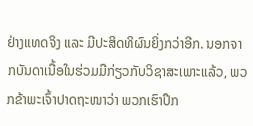ຢ່າງແທດຈິງ ແລະ ມີປະສິດທິຜົນຍິ່ງກວ່າອີກ. ນອກຈາກບັນດາເນື້ອໃນຮ່ວມມືກ່ຽວກັບວິຊາສະເພາະແລ້ວ, ພວກຂ້າພະເຈົ້າປາດຖະໜາວ່າ ພວກເຮົາປຶກ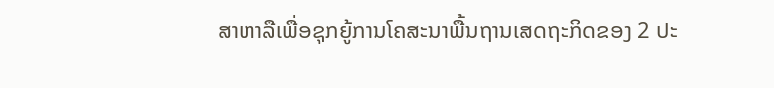ສາຫາລືເພື່ອຊຸກຍູ້ການໂຄສະນາພື້ນຖານເສດຖະກິດຂອງ 2 ປະ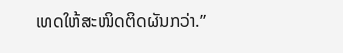ເທດໃຫ້ສະໜິດຕິດຜັນກວ່າ.”